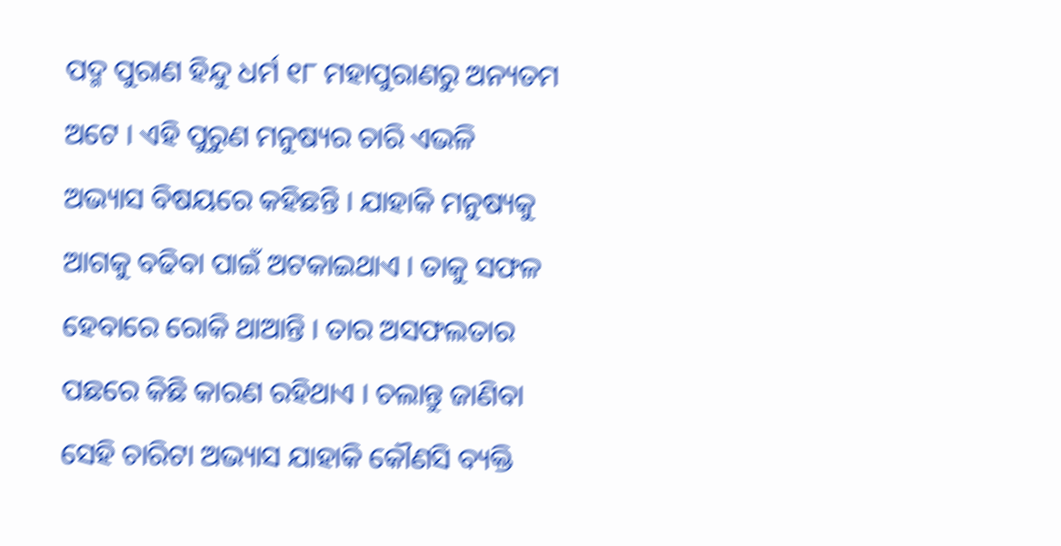ପଦ୍ମ ପୁରାଣ ହିନ୍ଦୁ ଧର୍ମ ୧୮ ମହାପୁରାଣରୁ ଅନ୍ୟତମ ଅଟେ । ଏହି ପୁରୁଣ ମନୁଷ୍ୟର ଚାରି ଏଭଳି ଅଭ୍ୟାସ ବିଷୟରେ କହିଛନ୍ତି । ଯାହାକି ମନୁଷ୍ୟକୁ ଆଗକୁ ବଢିବା ପାଇଁ ଅଟକାଇଥାଏ । ତାକୁ ସଫଳ ହେବାରେ ରୋକି ଥାଆନ୍ତି । ତାର ଅସଫଲତାର ପଛରେ କିଛି କାରଣ ରହିଥାଏ । ଚଲାନ୍ତୁ ଜାଣିବା ସେହି ଚାରିଟା ଅଭ୍ୟାସ ଯାହାକି କୌଣସି ବ୍ୟକ୍ତି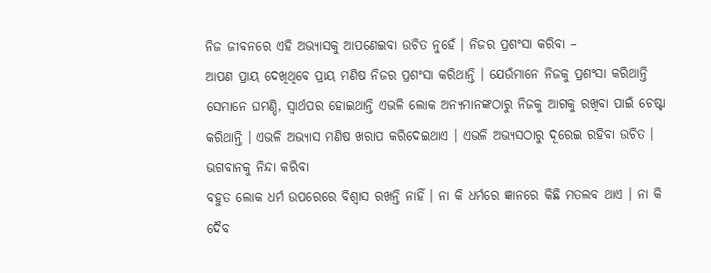ନିଜ ଜୀବନରେ ଏହି ଅଭ୍ୟାସକୁ ଆପଣେଇବା ଉଚିତ ନୁହେଁ । ନିଜର ପ୍ରଶଂସା କରିବା –
ଆପଣ ପ୍ରାୟ ଦେଖିଥିବେ ପ୍ରାୟ ମଣିଷ ନିଜର ପ୍ରଶଂସା କରିଥାନ୍ତି । ଯେଉଁମାନେ ନିଜକୁ ପ୍ରଶଂସା କରିଥାନ୍ତି ସେମାନେ ଘମଣ୍ଡି, ସ୍ଵାର୍ଥପର ହୋଇଥାନ୍ତି ଏଭଳି ଲୋକ ଅନ୍ୟମାନଙ୍କଠାରୁ ନିଜକୁ ଆଗକୁ ରଖିବା ପାଇଁ ଚେଷ୍ଟା କରିଥାନ୍ତି । ଏଭଳି ଅଭ୍ୟାସ ମଣିଷ ଖରାପ କରିଦେଇଥାଏ । ଏଭଳି ଅଭ୍ୟସଠାରୁ ଦୂରେଇ ରହିବା ଉଚିତ ।
ଭଗବାନକୁ ନିନ୍ଦା କରିବା
ବହୁତ ଲୋକ ଧର୍ମ ଉପରେରେ ବିଶ୍ବାସ ରଖନ୍ତି ନାହିଁ । ନା କି ଧର୍ମରେ ଜ୍ଞାନରେ କିଛି ମତଲବ ଥାଏ । ନା କି ଦୈବ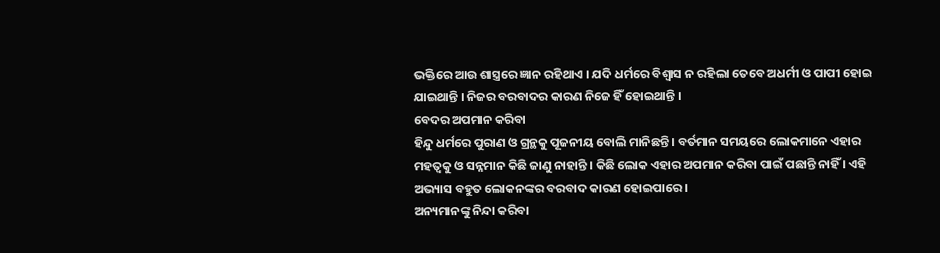ଭକ୍ତିରେ ଆଉ ଶାସ୍ତ୍ରରେ ଜ୍ଞାନ ରହିଥାଏ । ଯଦି ଧର୍ମରେ ବିଶ୍ବାସ ନ ରହିଲା ତେବେ ଅଧର୍ମୀ ଓ ପାପୀ ହୋଇ ଯାଇଥାନ୍ତି । ନିଜର ବରବାଦର କାରଣ ନିଜେ ହିଁ ହୋଇଥାନ୍ତି ।
ବେଦର ଅପମାନ କରିବା
ହିନ୍ଦୁ ଧର୍ମରେ ପୁରାଣ ଓ ଗ୍ରନ୍ଥକୁ ପୂଜନୀୟ ବୋଲି ମାନିଛନ୍ତି । ବର୍ତମାନ ସମୟରେ ଲୋକମାନେ ଏହାର ମହତ୍ଵକୁ ଓ ସନ୍ନମାନ କିଛି ଜାଣୁ ନାହାନ୍ତି । କିଛି ଲୋକ ଏହାର ଅପମାନ କରିବା ପାଇଁ ପଛାନ୍ତି ନାହିଁ । ଏହି ଅଭ୍ୟାସ ବହୁତ ଲୋକନଙ୍କର ବରବାଦ କାରଣ ହୋଇପାରେ ।
ଅନ୍ୟମାନଙ୍କୁ ନିନ୍ଦା କରିବା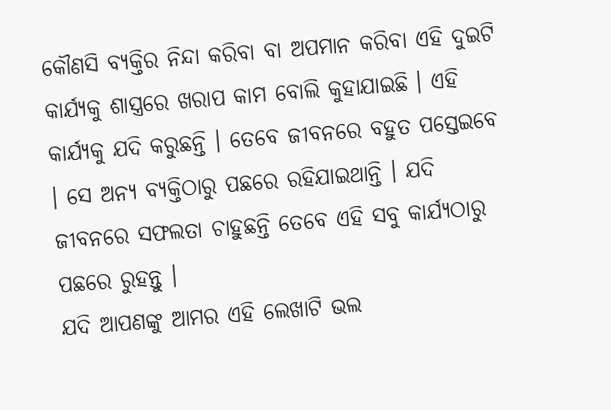କୌଣସି ବ୍ୟକ୍ତିର ନିନ୍ଦା କରିବା ବା ଅପମାନ କରିବା ଏହି ଦୁଇଟି କାର୍ଯ୍ୟକୁ ଶାସ୍ତ୍ରରେ ଖରାପ କାମ ବୋଲି କୁହାଯାଇଛି । ଏହି କାର୍ଯ୍ୟକୁ ଯଦି କରୁଛନ୍ତି । ତେବେ ଜୀବନରେ ବହୁତ ପସ୍ତେଇବେ । ସେ ଅନ୍ୟ ବ୍ୟକ୍ତିଠାରୁ ପଛରେ ରହିଯାଇଥାନ୍ତି । ଯଦି ଜୀବନରେ ସଫଲତା ଚାହୁଛନ୍ତି ତେବେ ଏହି ସବୁ କାର୍ଯ୍ୟଠାରୁ ପଛରେ ରୁହନ୍ତୁ ।
ଯଦି ଆପଣଙ୍କୁ ଆମର ଏହି ଲେଖାଟି ଭଲ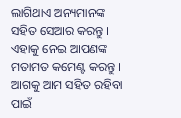ଲାଗିଥାଏ ଅନ୍ୟମାନଙ୍କ ସହିତ ସେଆର କରନ୍ତୁ । ଏହାକୁ ନେଇ ଆପଣଙ୍କ ମତାମତ କମେଣ୍ଟ କରନ୍ତୁ । ଆଗକୁ ଆମ ସହିତ ରହିବା ପାଇଁ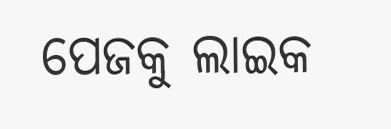ପେଜକୁ ଲାଇକ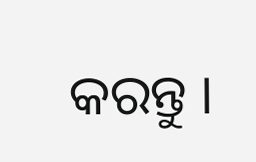କରନ୍ତୁ ।